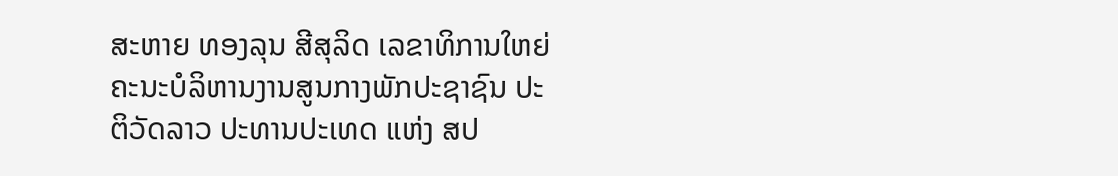ສະຫາຍ ທອງລຸນ ສີສຸລິດ ເລຂາທິການໃຫຍ່ຄະນະບໍລິຫານງານສູນກາງພັກປະຊາຊົນ ປະຕິວັດລາວ ປະທານປະເທດ ແຫ່ງ ສປ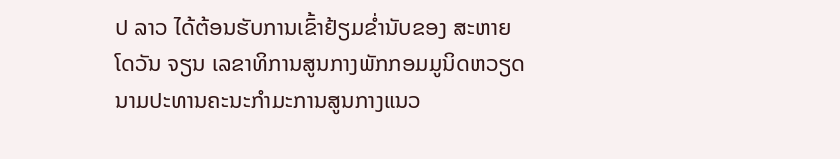ປ ລາວ ໄດ້ຕ້ອນຮັບການເຂົ້າຢ້ຽມຂໍ່ານັບຂອງ ສະຫາຍ ໂດວັນ ຈຽນ ເລຂາທິການສູນກາງພັກກອມມູນິດຫວຽດນາມປະທານຄະນະກຳມະການສູນກາງແນວ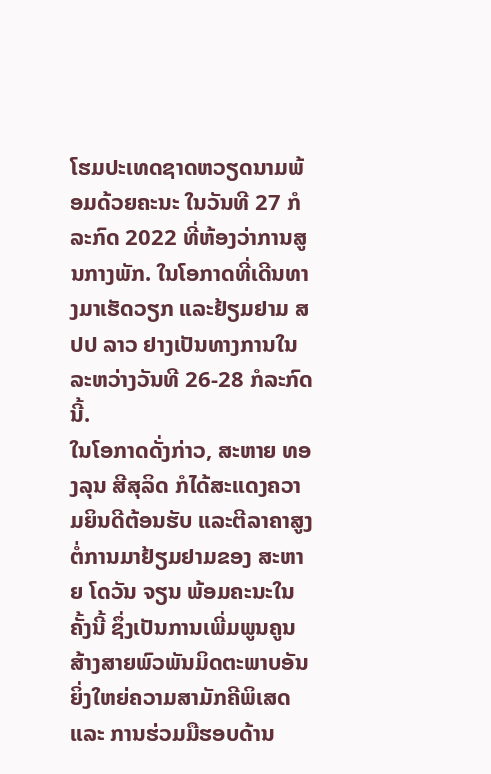ໂຮມປະເທດຊາດຫວຽດນາມພ້ອມດ້ວຍຄະນະ ໃນວັນທີ 27 ກໍລະກົດ 2022 ທີ່ຫ້ອງວ່າການສູນກາງພັກ. ໃນໂອກາດທີ່ເດີນທາງມາເຮັດວຽກ ແລະຢ້ຽມຢາມ ສປປ ລາວ ຢາງເປັນທາງການໃນລະຫວ່າງວັນທີ 26-28 ກໍລະກົດນີ້.
ໃນໂອກາດດັ່ງກ່າວ, ສະຫາຍ ທອງລຸນ ສີສຸລິດ ກໍໄດ້ສະແດງຄວາມຍິນດີຕ້ອນຮັບ ແລະຕີລາຄາສູງຕໍ່ການມາຢ້ຽມຢາມຂອງ ສະຫາຍ ໂດວັນ ຈຽນ ພ້ອມຄະນະໃນຄັ້ງນີ້ ຊຶ່ງເປັນການເພີ່ມພູນຄູນສ້າງສາຍພົວພັນມິດຕະພາບອັນຍິ່ງໃຫຍ່ຄວາມສາມັກຄີພິເສດ ແລະ ການຮ່ວມມືຮອບດ້ານ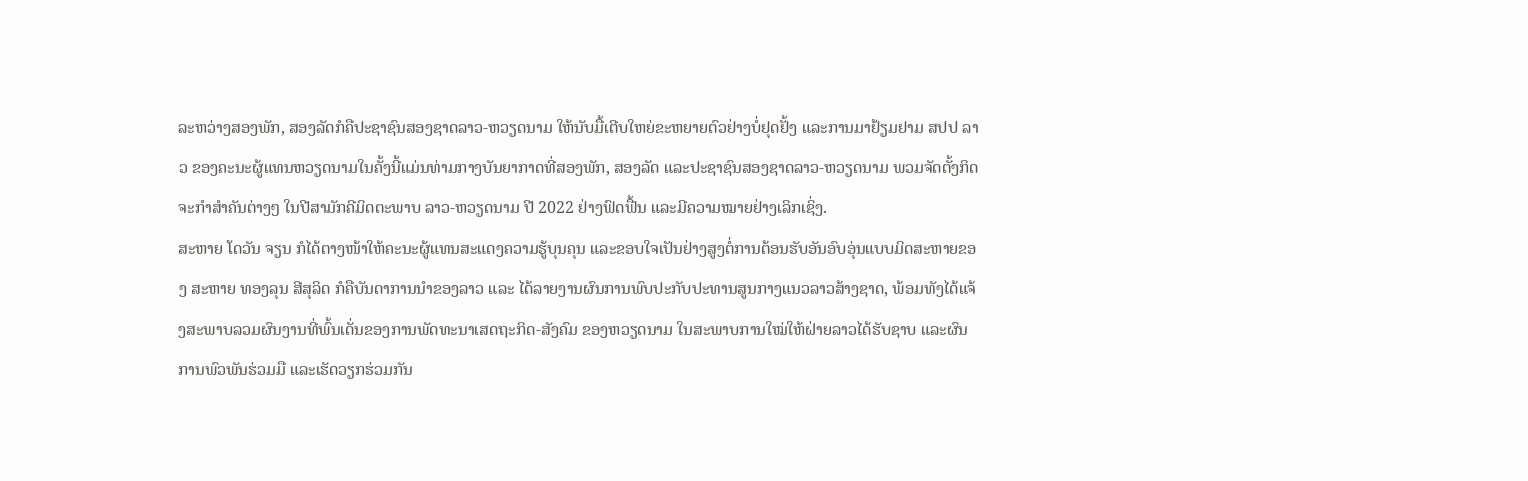ລະຫວ່າງສອງພັກ, ສອງລັດກໍຄືປະຊາຊົນສອງຊາດລາວ-ຫວຽດນາມ ໃຫ້ນັບມື້ເຕີບໃຫຍ່ຂະຫຍາຍຕົວຢ່າງບໍ່ຢຸດຢັ້ງ ແລະການມາຢ້ຽມຢາມ ສປປ ລາວ ຂອງຄະນະຜູ້ແທນຫວຽດນາມໃນຄັ້ງນີ້ແມ່ນທ່າມກາງບັນຍາກາດທີ່ສອງພັກ, ສອງລັດ ແລະປະຊາຊົນສອງຊາດລາວ-ຫວຽດນາມ ພວມຈັດຕັ້ງກິດຈະກຳສຳຄັນຕ່າງໆ ໃນປີສາມັກຄີມິດຕະພາບ ລາວ-ຫວຽດນາມ ປີ 2022 ຢ່າງຟົດຟື້ນ ແລະມີຄວາມໝາຍຢ່າງເລິກເຊິ່ງ.
ສະຫາຍ ໂດວັນ ຈຽນ ກໍໄດ້ຕາງໜ້າໃຫ້ຄະນະຜູ້ແທນສະແດງຄວາມຮູ້ບຸນຄຸນ ແລະຂອບໃຈເປັນຢ່າງສູງຕໍ່ການຕ້ອນຮັບອັນອົບອຸ່ນແບບມິດສະຫາຍຂອງ ສະຫາຍ ທອງລຸນ ສີສຸລິດ ກໍຄືບັນດາການນໍາຂອງລາວ ແລະ ໄດ້ລາຍງານຜົນການພົບປະກັບປະທານສູນກາງແນວລາວສ້າງຊາດ, ພ້ອມທັງໄດ້ແຈ້ງສະພາບລວມຜົນງານທີ່ພົ້ນເດັ່ນຂອງການພັດທະນາເສດຖະກິດ-ສັງຄົມ ຂອງຫວຽດນາມ ໃນສະພາບການໃໝ່ໃຫ້ຝ່າຍລາວໄດ້ຮັບຊາບ ແລະຜົນການພົວພັນຮ່ວມມື ແລະເຮັດວຽກຮ່ວມກັນ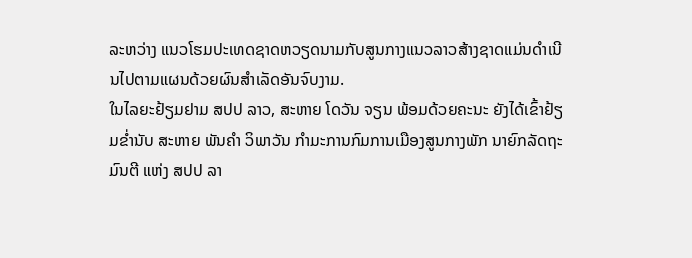ລະຫວ່າງ ແນວໂຮມປະເທດຊາດຫວຽດນາມກັບສູນກາງແນວລາວສ້າງຊາດແມ່ນດຳເນີນໄປຕາມແຜນດ້ວຍຜົນສຳເລັດອັນຈົບງາມ.
ໃນໄລຍະຢ້ຽມຢາມ ສປປ ລາວ, ສະຫາຍ ໂດວັນ ຈຽນ ພ້ອມດ້ວຍຄະນະ ຍັງໄດ້ເຂົ້າຢ້ຽມຂໍ່ານັບ ສະຫາຍ ພັນຄຳ ວິພາວັນ ກໍາມະການກົມການເມືອງສູນກາງພັກ ນາຍົກລັດຖະມົນຕີ ແຫ່ງ ສປປ ລາ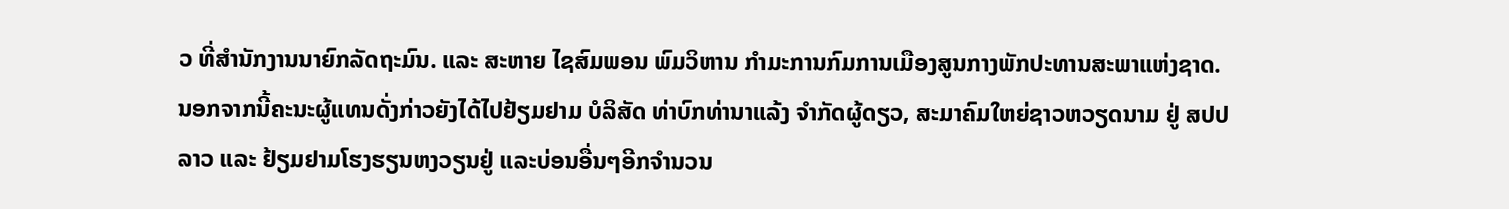ວ ທີ່ສຳນັກງານນາຍົກລັດຖະມົນ. ແລະ ສະຫາຍ ໄຊສົມພອນ ພົມວິຫານ ກໍາມະການກົມການເມືອງສູນກາງພັກປະທານສະພາແຫ່ງຊາດ. ນອກຈາກນີ້ຄະນະຜູ້ແທນດັ່ງກ່າວຍັງໄດ້ໄປຢ້ຽມຢາມ ບໍລິສັດ ທ່າບົກທ່ານາແລ້ງ ຈຳກັດຜູ້ດຽວ, ສະມາຄົມໃຫຍ່ຊາວຫວຽດນາມ ຢູ່ ສປປ ລາວ ແລະ ຢ້ຽມຢາມໂຮງຮຽນຫງວຽນຢູ່ ແລະບ່ອນອື່ນໆອີກຈຳນວນ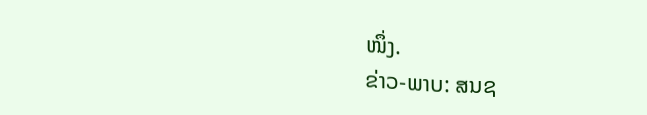ໜຶ່ງ.
ຂ່າວ-ພາບ: ສນຊ